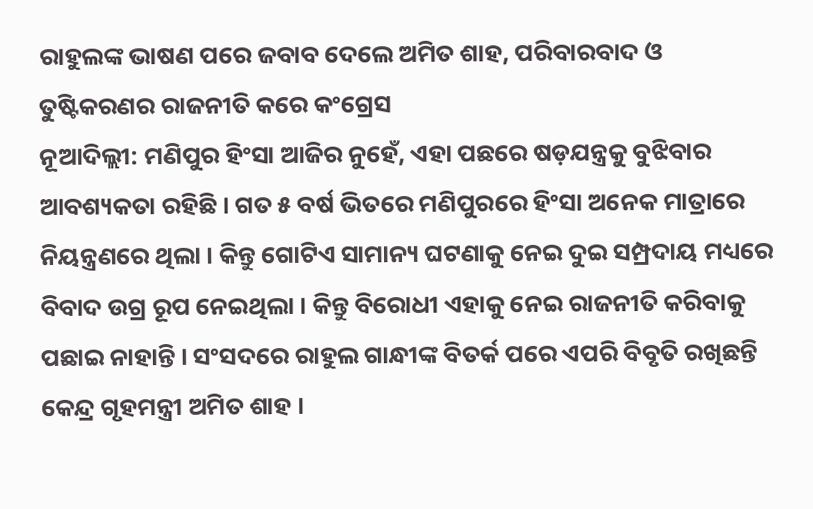ରାହୁଲଙ୍କ ଭାଷଣ ପରେ ଜବାବ ଦେଲେ ଅମିତ ଶାହ, ପରିବାରବାଦ ଓ ତୁଷ୍ଟିକରଣର ରାଜନୀତି କରେ କଂଗ୍ରେସ
ନୂଆଦିଲ୍ଲୀ: ମଣିପୁର ହିଂସା ଆଜିର ନୁହେଁ, ଏହା ପଛରେ ଷଡ଼ଯନ୍ତ୍ରକୁ ବୁଝିବାର ଆବଶ୍ୟକତା ରହିଛି । ଗତ ୫ ବର୍ଷ ଭିତରେ ମଣିପୁରରେ ହିଂସା ଅନେକ ମାତ୍ରାରେ ନିୟନ୍ତ୍ରଣରେ ଥିଲା । କିନ୍ତୁ ଗୋଟିଏ ସାମାନ୍ୟ ଘଟଣାକୁ ନେଇ ଦୁଇ ସମ୍ପ୍ରଦାୟ ମଧ୍ୟରେ ବିବାଦ ଉଗ୍ର ରୂପ ନେଇଥିଲା । କିନ୍ତୁ ବିରୋଧୀ ଏହାକୁ ନେଇ ରାଜନୀତି କରିବାକୁ ପଛାଇ ନାହାନ୍ତି । ସଂସଦରେ ରାହୁଲ ଗାନ୍ଧୀଙ୍କ ବିତର୍କ ପରେ ଏପରି ବିବୃତି ରଖିଛନ୍ତି କେନ୍ଦ୍ର ଗୃହମନ୍ତ୍ରୀ ଅମିତ ଶାହ ।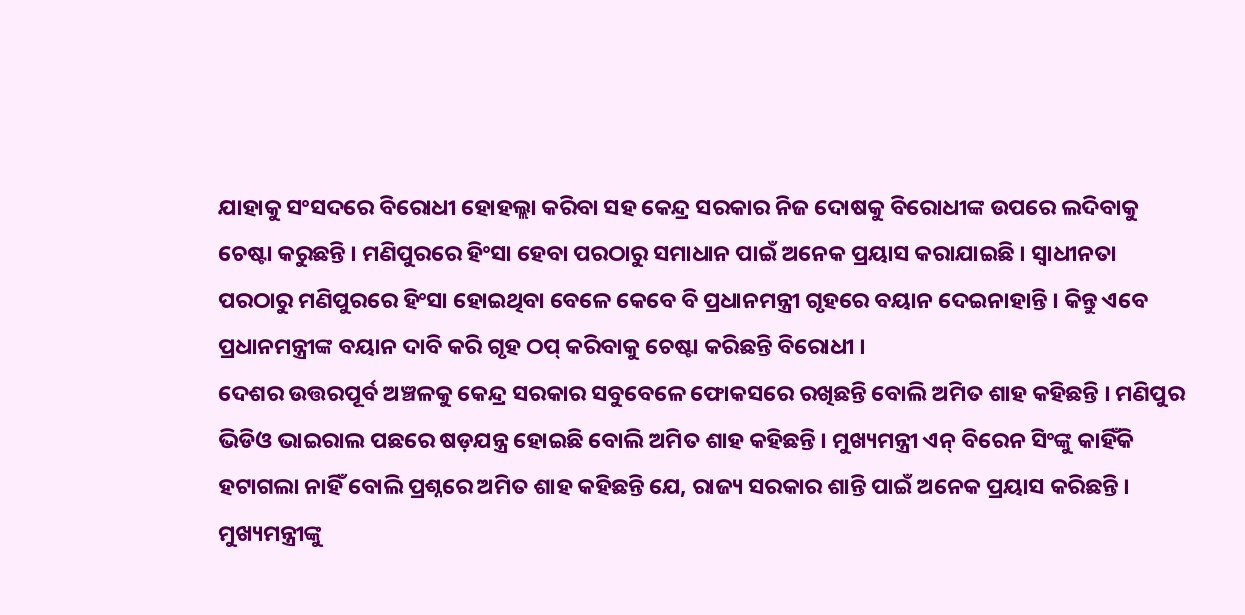ଯାହାକୁ ସଂସଦରେ ବିରୋଧୀ ହୋହଲ୍ଲା କରିବା ସହ କେନ୍ଦ୍ର ସରକାର ନିଜ ଦୋଷକୁ ବିରୋଧୀଙ୍କ ଉପରେ ଲଦିବାକୁ ଚେଷ୍ଟା କରୁଛନ୍ତି । ମଣିପୁରରେ ହିଂସା ହେବା ପରଠାରୁ ସମାଧାନ ପାଇଁ ଅନେକ ପ୍ରୟାସ କରାଯାଇଛି । ସ୍ବାଧୀନତା ପରଠାରୁ ମଣିପୁରରେ ହିଂସା ହୋଇଥିବା ବେଳେ କେବେ ବି ପ୍ରଧାନମନ୍ତ୍ରୀ ଗୃହରେ ବୟାନ ଦେଇନାହାନ୍ତି । କିନ୍ତୁ ଏବେ ପ୍ରଧାନମନ୍ତ୍ରୀଙ୍କ ବୟାନ ଦାବି କରି ଗୃହ ଠପ୍ କରିବାକୁ ଚେଷ୍ଟା କରିଛନ୍ତି ବିରୋଧୀ ।
ଦେଶର ଉତ୍ତରପୂର୍ବ ଅଞ୍ଚଳକୁ କେନ୍ଦ୍ର ସରକାର ସବୁବେଳେ ଫୋକସରେ ରଖିଛନ୍ତି ବୋଲି ଅମିତ ଶାହ କହିଛନ୍ତି । ମଣିପୁର ଭିଡିଓ ଭାଇରାଲ ପଛରେ ଷଡ଼ଯନ୍ତ୍ର ହୋଇଛି ବୋଲି ଅମିତ ଶାହ କହିଛନ୍ତି । ମୁଖ୍ୟମନ୍ତ୍ରୀ ଏନ୍ ବିରେନ ସିଂଙ୍କୁ କାହିଁକି ହଟାଗଲା ନାହିଁ ବୋଲି ପ୍ରଶ୍ନରେ ଅମିତ ଶାହ କହିଛନ୍ତି ଯେ, ରାଜ୍ୟ ସରକାର ଶାନ୍ତି ପାଇଁ ଅନେକ ପ୍ରୟାସ କରିଛନ୍ତି । ମୁଖ୍ୟମନ୍ତ୍ରୀଙ୍କୁ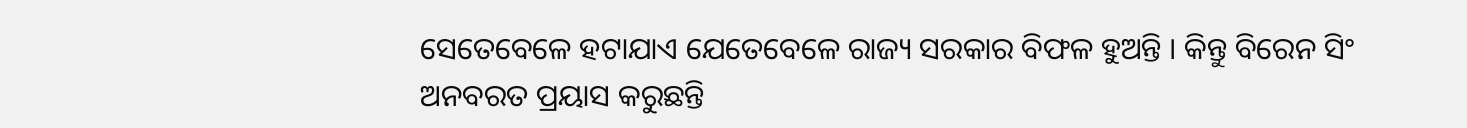ସେତେବେଳେ ହଟାଯାଏ ଯେତେବେଳେ ରାଜ୍ୟ ସରକାର ବିଫଳ ହୁଅନ୍ତି । କିନ୍ତୁ ବିରେନ ସିଂ ଅନବରତ ପ୍ରୟାସ କରୁଛନ୍ତି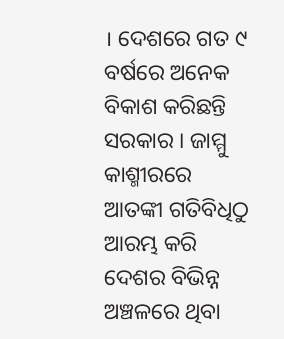। ଦେଶରେ ଗତ ୯ ବର୍ଷରେ ଅନେକ ବିକାଶ କରିଛନ୍ତି ସରକାର । ଜାମ୍ମୁ କାଶ୍ମୀରରେ ଆତଙ୍କୀ ଗତିବିଧିଠୁ ଆରମ୍ଭ କରି ଦେଶର ବିଭିନ୍ନ ଅଞ୍ଚଳରେ ଥିବା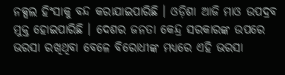ନକ୍ସଲ ହିଂସାକୁ ବନ୍ଦ କରାଯାଇପାରିଛି । ଓଡ଼ିଶା ଆଜି ମାଓ ଉପଦ୍ରବ ମୁକ୍ତ ହୋଇପାରିଛି । ଦେଶର ଜନତା କେନ୍ଦ୍ର ସରକାରଙ୍କ ଉପରେ ଭରସା ରଖିଥିବା ବେଳେ ବିରୋଧୀଙ୍କ ମଧ୍ୟରେ ଏହି ଭରସା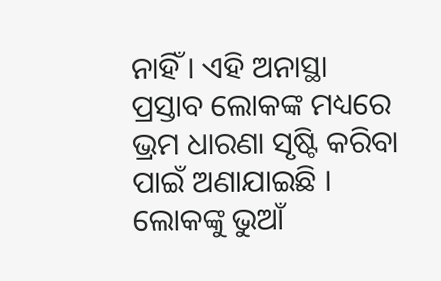ନାହିଁ । ଏହି ଅନାସ୍ଥା ପ୍ରସ୍ତାବ ଲୋକଙ୍କ ମଧ୍ୟରେ ଭ୍ରମ ଧାରଣା ସୃଷ୍ଟି କରିବା ପାଇଁ ଅଣାଯାଇଛି । ଲୋକଙ୍କୁ ଭୁଆଁ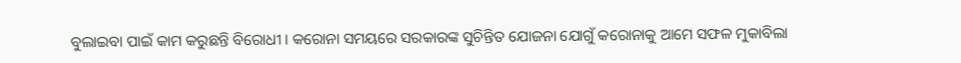ବୁଲାଇବା ପାଇଁ କାମ କରୁଛନ୍ତି ବିରୋଧୀ । କରୋନା ସମୟରେ ସରକାରଙ୍କ ସୁଚିନ୍ତିତ ଯୋଜନା ଯୋଗୁଁ କରୋନାକୁ ଆମେ ସଫଳ ମୁକାବିଲା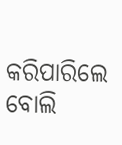କରିପାରିଲେ ବୋଲି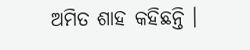ଅମିତ ଶାହ କହିଛନ୍ତି ।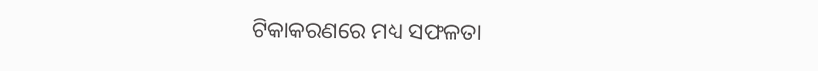ଟିକାକରଣରେ ମଧ୍ୟ ସଫଳତା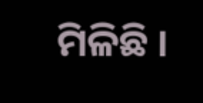ମିଳିଛି ।